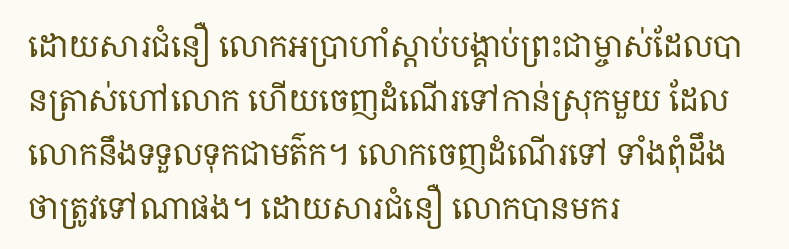ដោយសារជំនឿ លោកអប្រាហាំស្ដាប់បង្គាប់ព្រះជាម្ចាស់ដែលបានត្រាស់ហៅលោក ហើយចេញដំណើរទៅកាន់ស្រុកមួយ ដែលលោកនឹងទទួលទុកជាមត៌ក។ លោកចេញដំណើរទៅ ទាំងពុំដឹងថាត្រូវទៅណាផង។ ដោយសារជំនឿ លោកបានមករ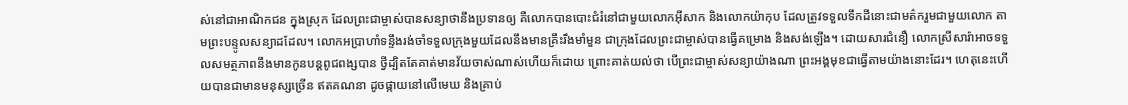ស់នៅជាអាណិកជន ក្នុងស្រុក ដែលព្រះជាម្ចាស់បានសន្យាថានឹងប្រទានឲ្យ គឺលោកបានបោះជំរំនៅជាមួយលោកអ៊ីសាក និងលោកយ៉ាកុប ដែលត្រូវទទួលទឹកដីនោះជាមត៌ករួមជាមួយលោក តាមព្រះបន្ទូលសន្យាដដែល។ លោកអប្រាហាំទន្ទឹងរង់ចាំទទួលក្រុងមួយដែលនឹងមានគ្រឹះរឹងមាំមួន ជាក្រុងដែលព្រះជាម្ចាស់បានធ្វើគម្រោង និងសង់ឡើង។ ដោយសារជំនឿ លោកស្រីសារ៉ាអាចទទួលសមត្ថភាពនឹងមានកូនបន្ដពូជពង្សបាន ថ្វីដ្បិតតែគាត់មានវ័យចាស់ណាស់ហើយក៏ដោយ ព្រោះគាត់យល់ថា បើព្រះជាម្ចាស់សន្យាយ៉ាងណា ព្រះអង្គមុខជាធ្វើតាមយ៉ាងនោះដែរ។ ហេតុនេះហើយបានជាមានមនុស្សច្រើន ឥតគណនា ដូចផ្កាយនៅលើមេឃ និងគ្រាប់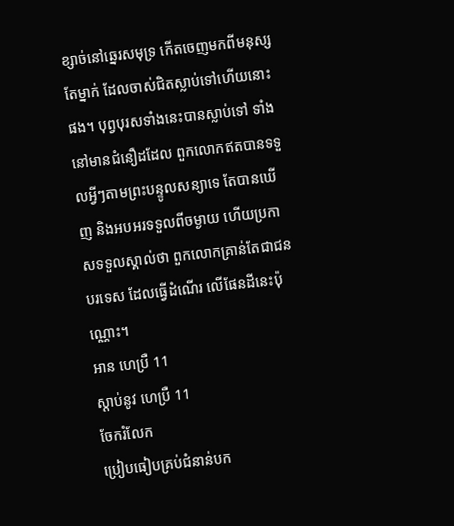ខ្សាច់នៅឆ្នេរសមុទ្រ កើតចេញមកពីមនុស្សតែម្នាក់ ដែលចាស់ជិតស្លាប់ទៅហើយនោះផង។ បុព្វបុរសទាំងនេះបានស្លាប់ទៅ ទាំងនៅមានជំនឿដដែល ពួកលោកឥតបានទទួលអ្វីៗតាមព្រះបន្ទូលសន្យាទេ តែបានឃើញ និងអបអរទទួលពីចម្ងាយ ហើយប្រកាសទទួលស្គាល់ថា ពួកលោកគ្រាន់តែជាជនបរទេស ដែលធ្វើដំណើរ លើផែនដីនេះប៉ុណ្ណោះ។
អាន ហេប្រឺ 11
ស្ដាប់នូវ ហេប្រឺ 11
ចែករំលែក
ប្រៀបធៀបគ្រប់ជំនាន់បក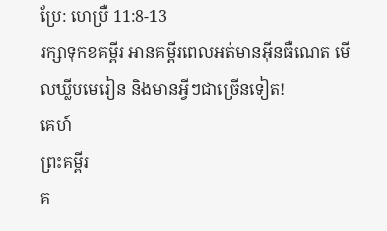ប្រែ: ហេប្រឺ 11:8-13
រក្សាទុកខគម្ពីរ អានគម្ពីរពេលអត់មានអ៊ីនធឺណេត មើលឃ្លីបមេរៀន និងមានអ្វីៗជាច្រើនទៀត!
គេហ៍
ព្រះគម្ពីរ
គ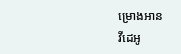ម្រោងអាន
វីដេអូ